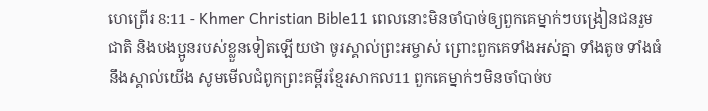ហេព្រើរ 8:11 - Khmer Christian Bible11 ពេលនោះមិនចាំបាច់ឲ្យពួកគេម្នាក់ៗបង្រៀនជនរួមជាតិ និងបងប្អូនរបស់ខ្លួនទៀតឡើយថា ចូរស្គាល់ព្រះអម្ចាស់ ព្រោះពួកគេទាំងអស់គ្នា ទាំងតូច ទាំងធំនឹងស្គាល់យើង សូមមើលជំពូកព្រះគម្ពីរខ្មែរសាកល11 ពួកគេម្នាក់ៗមិនចាំបាច់ប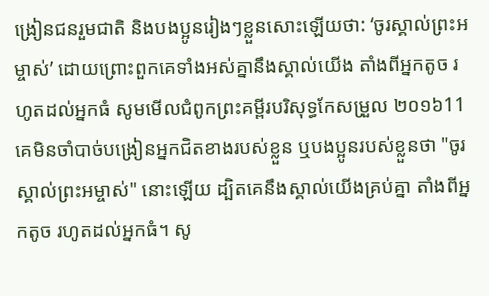ង្រៀនជនរួមជាតិ និងបងប្អូនរៀងៗខ្លួនសោះឡើយថា: ‘ចូរស្គាល់ព្រះអម្ចាស់’ ដោយព្រោះពួកគេទាំងអស់គ្នានឹងស្គាល់យើង តាំងពីអ្នកតូច រហូតដល់អ្នកធំ សូមមើលជំពូកព្រះគម្ពីរបរិសុទ្ធកែសម្រួល ២០១៦11 គេមិនចាំបាច់បង្រៀនអ្នកជិតខាងរបស់ខ្លួន ឬបងប្អូនរបស់ខ្លួនថា "ចូរស្គាល់ព្រះអម្ចាស់" នោះឡើយ ដ្បិតគេនឹងស្គាល់យើងគ្រប់គ្នា តាំងពីអ្នកតូច រហូតដល់អ្នកធំ។ សូ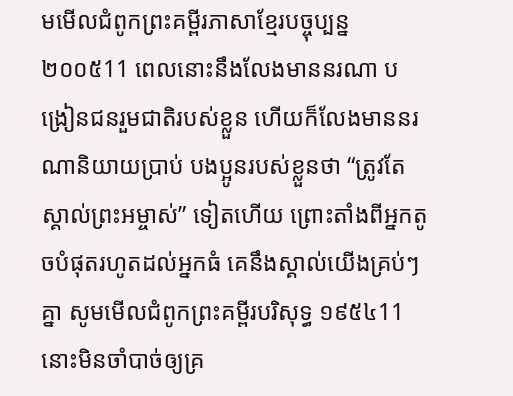មមើលជំពូកព្រះគម្ពីរភាសាខ្មែរបច្ចុប្បន្ន ២០០៥11 ពេលនោះនឹងលែងមាននរណា បង្រៀនជនរួមជាតិរបស់ខ្លួន ហើយក៏លែងមាននរណានិយាយប្រាប់ បងប្អូនរបស់ខ្លួនថា “ត្រូវតែស្គាល់ព្រះអម្ចាស់” ទៀតហើយ ព្រោះតាំងពីអ្នកតូចបំផុតរហូតដល់អ្នកធំ គេនឹងស្គាល់យើងគ្រប់ៗគ្នា សូមមើលជំពូកព្រះគម្ពីរបរិសុទ្ធ ១៩៥៤11 នោះមិនចាំបាច់ឲ្យគ្រ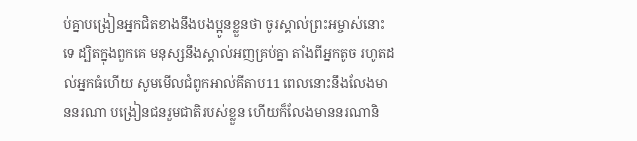ប់គ្នាបង្រៀនអ្នកជិតខាងនឹងបងប្អូនខ្លួនថា ចូរស្គាល់ព្រះអម្ចាស់នោះទេ ដ្បិតក្នុងពួកគេ មនុស្សនឹងស្គាល់អញគ្រប់គ្នា តាំងពីអ្នកតូច រហូតដល់អ្នកធំហើយ សូមមើលជំពូកអាល់គីតាប11 ពេលនោះនឹងលែងមាននរណា បង្រៀនជនរួមជាតិរបស់ខ្លួន ហើយក៏លែងមាននរណានិ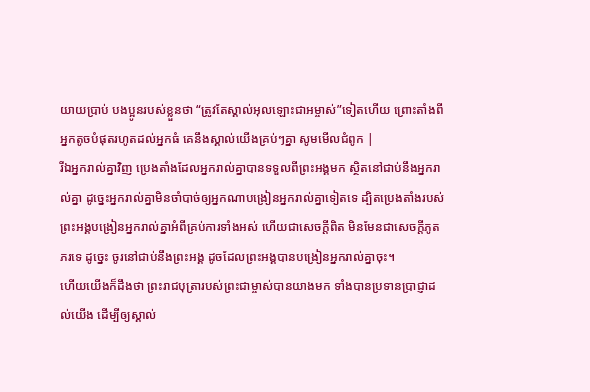យាយប្រាប់ បងប្អូនរបស់ខ្លួនថា “ត្រូវតែស្គាល់អុលឡោះជាអម្ចាស់”ទៀតហើយ ព្រោះតាំងពីអ្នកតូចបំផុតរហូតដល់អ្នកធំ គេនឹងស្គាល់យើងគ្រប់ៗគ្នា សូមមើលជំពូក |
រីឯអ្នករាល់គ្នាវិញ ប្រេងតាំងដែលអ្នករាល់គ្នាបានទទួលពីព្រះអង្គមក ស្ថិតនៅជាប់នឹងអ្នករាល់គ្នា ដូច្នេះអ្នករាល់គ្នាមិនចាំបាច់ឲ្យអ្នកណាបង្រៀនអ្នករាល់គ្នាទៀតទេ ដ្បិតប្រេងតាំងរបស់ព្រះអង្គបង្រៀនអ្នករាល់គ្នាអំពីគ្រប់ការទាំងអស់ ហើយជាសេចក្ដីពិត មិនមែនជាសេចក្ដីភូតភរទេ ដូច្នេះ ចូរនៅជាប់នឹងព្រះអង្គ ដូចដែលព្រះអង្គបានបង្រៀនអ្នករាល់គ្នាចុះ។
ហើយយើងក៏ដឹងថា ព្រះរាជបុត្រារបស់ព្រះជាម្ចាស់បានយាងមក ទាំងបានប្រទានប្រាជ្ញាដល់យើង ដើម្បីឲ្យស្គាល់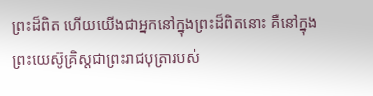ព្រះដ៏ពិត ហើយយើងជាអ្នកនៅក្នុងព្រះដ៏ពិតនោះ គឺនៅក្នុងព្រះយេស៊ូគ្រិស្ដជាព្រះរាជបុត្រារបស់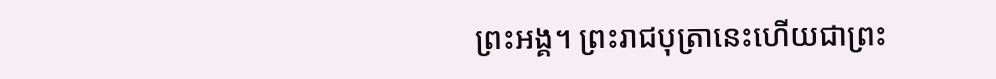ព្រះអង្គ។ ព្រះរាជបុត្រានេះហើយជាព្រះ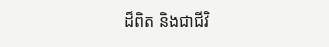ដ៏ពិត និងជាជីវិ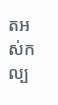តអស់កល្ប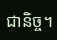ជានិច្ច។